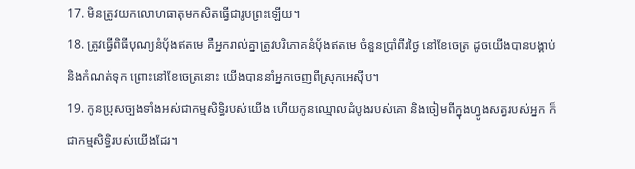17. មិនត្រូវយកលោហធាតុមកសិតធ្វើជារូបព្រះឡើយ។
18. ត្រូវធ្វើពិធីបុណ្យនំប៉័ងឥតមេ គឺអ្នករាល់គ្នាត្រូវបរិភោគនំប៉័ងឥតមេ ចំនួនប្រាំពីរថ្ងៃ នៅខែចេត្រ ដូចយើងបានបង្គាប់ និងកំណត់ទុក ព្រោះនៅខែចេត្រនោះ យើងបាននាំអ្នកចេញពីស្រុកអេស៊ីប។
19. កូនប្រុសច្បងទាំងអស់ជាកម្មសិទ្ធិរបស់យើង ហើយកូនឈ្មោលដំបូងរបស់គោ និងចៀមពីក្នុងហ្វូងសត្វរបស់អ្នក ក៏ជាកម្មសិទ្ធិរបស់យើងដែរ។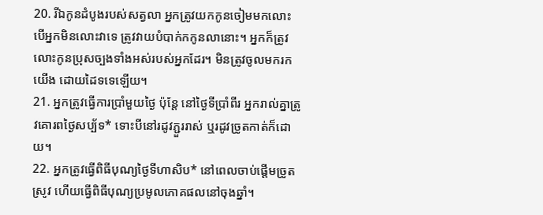20. រីឯកូនដំបូងរបស់សត្វលា អ្នកត្រូវយកកូនចៀមមកលោះ បើអ្នកមិនលោះវាទេ ត្រូវវាយបំបាក់កកូនលានោះ។ អ្នកក៏ត្រូវលោះកូនប្រុសច្បងទាំងអស់របស់អ្នកដែរ។ មិនត្រូវចូលមករកយើង ដោយដៃទទេឡើយ។
21. អ្នកត្រូវធ្វើការប្រាំមួយថ្ងៃ ប៉ុន្តែ នៅថ្ងៃទីប្រាំពីរ អ្នករាល់គ្នាត្រូវគោរពថ្ងៃសប្ប័ទ* ទោះបីនៅរដូវភ្ជួររាស់ ឬរដូវច្រូតកាត់ក៏ដោយ។
22. អ្នកត្រូវធ្វើពិធីបុណ្យថ្ងៃទីហាសិប* នៅពេលចាប់ផ្ដើមច្រូតស្រូវ ហើយធ្វើពិធីបុណ្យប្រមូលភោគផលនៅចុងឆ្នាំ។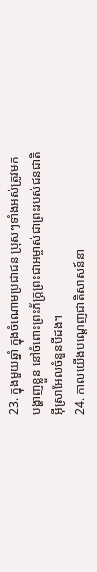23. ក្នុងមួយឆ្នាំ ក្នុងចំណោមប្រជាជន ប្រុសៗទាំងអស់ត្រូវមកបង្ហាញខ្លួន នៅចំពោះព្រះភ័ក្ត្រព្រះជាអម្ចាស់ជាព្រះរបស់ជនជាតិអ៊ីស្រាអែលចំនួនបីដង។
24. កាលយើងបណ្ដេញជាតិសាសន៍នា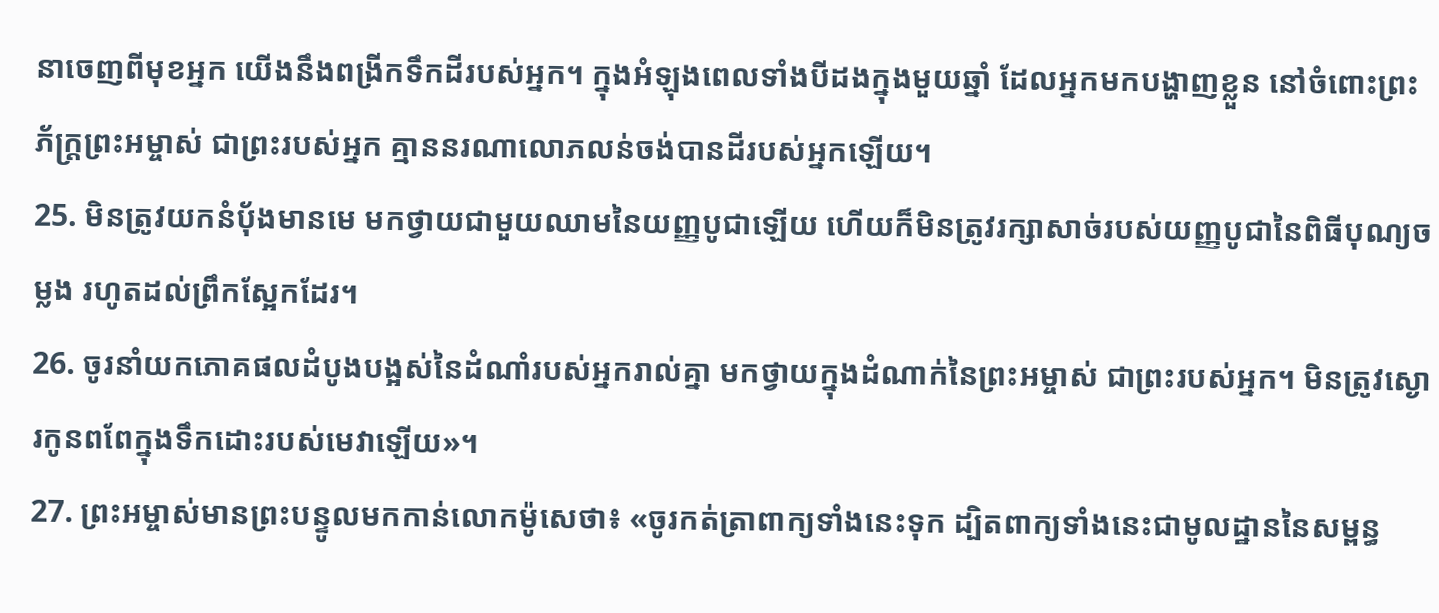នាចេញពីមុខអ្នក យើងនឹងពង្រីកទឹកដីរបស់អ្នក។ ក្នុងអំឡុងពេលទាំងបីដងក្នុងមួយឆ្នាំ ដែលអ្នកមកបង្ហាញខ្លួន នៅចំពោះព្រះភ័ក្ត្រព្រះអម្ចាស់ ជាព្រះរបស់អ្នក គ្មាននរណាលោភលន់ចង់បានដីរបស់អ្នកឡើយ។
25. មិនត្រូវយកនំប៉័ងមានមេ មកថ្វាយជាមួយឈាមនៃយញ្ញបូជាឡើយ ហើយក៏មិនត្រូវរក្សាសាច់របស់យញ្ញបូជានៃពិធីបុណ្យចម្លង រហូតដល់ព្រឹកស្អែកដែរ។
26. ចូរនាំយកភោគផលដំបូងបង្អស់នៃដំណាំរបស់អ្នករាល់គ្នា មកថ្វាយក្នុងដំណាក់នៃព្រះអម្ចាស់ ជាព្រះរបស់អ្នក។ មិនត្រូវស្ងោរកូនពពែក្នុងទឹកដោះរបស់មេវាឡើយ»។
27. ព្រះអម្ចាស់មានព្រះបន្ទូលមកកាន់លោកម៉ូសេថា៖ «ចូរកត់ត្រាពាក្យទាំងនេះទុក ដ្បិតពាក្យទាំងនេះជាមូលដ្ឋាននៃសម្ពន្ធ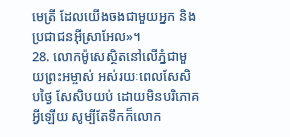មេត្រី ដែលយើងចងជាមួយអ្នក និងប្រជាជនអ៊ីស្រាអែល»។
28. លោកម៉ូសេស្ថិតនៅលើភ្នំជាមួយព្រះអម្ចាស់ អស់រយៈពេលសែសិបថ្ងៃ សែសិបយប់ ដោយមិនបរិភោគអ្វីឡើយ សូម្បីតែទឹកក៏លោក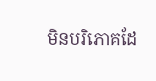មិនបរិភោគដែ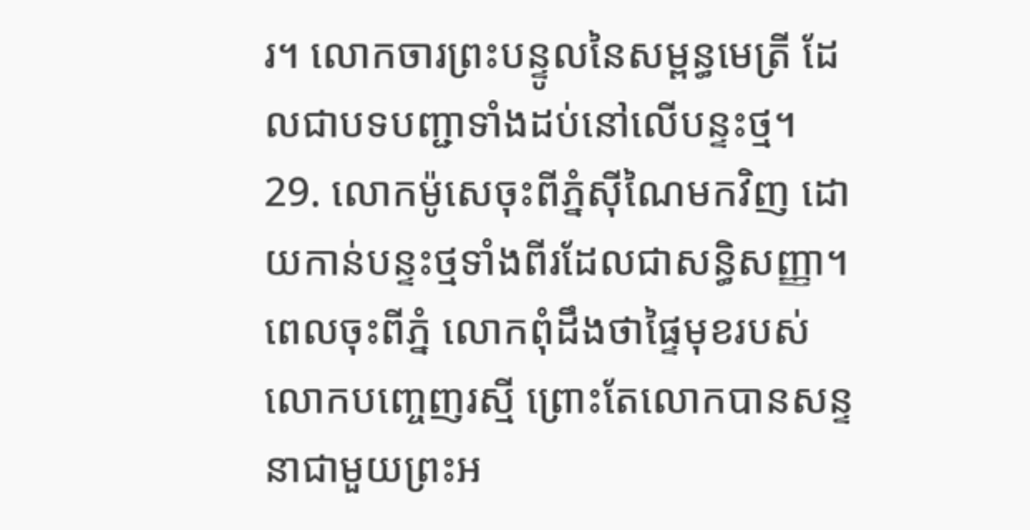រ។ លោកចារព្រះបន្ទូលនៃសម្ពន្ធមេត្រី ដែលជាបទបញ្ជាទាំងដប់នៅលើបន្ទះថ្ម។
29. លោកម៉ូសេចុះពីភ្នំស៊ីណៃមកវិញ ដោយកាន់បន្ទះថ្មទាំងពីរដែលជាសន្ធិសញ្ញា។ ពេលចុះពីភ្នំ លោកពុំដឹងថាផ្ទៃមុខរបស់លោកបញ្ចេញរស្មី ព្រោះតែលោកបានសន្ទនាជាមួយព្រះអ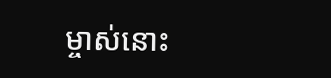ម្ចាស់នោះ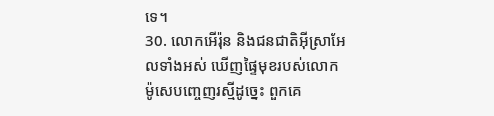ទេ។
30. លោកអើរ៉ុន និងជនជាតិអ៊ីស្រាអែលទាំងអស់ ឃើញផ្ទៃមុខរបស់លោកម៉ូសេបញ្ចេញរស្មីដូច្នេះ ពួកគេ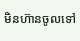មិនហ៊ានចូលទៅ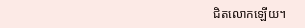ជិតលោកឡើយ។